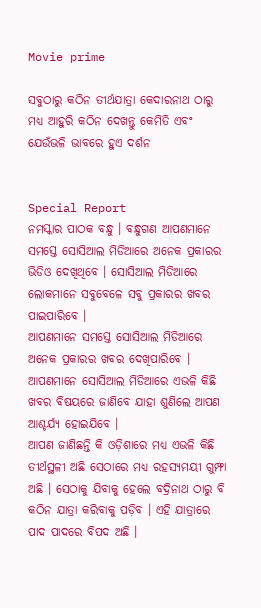Movie prime

ସବୁଠାରୁ କଠିନ ତୀର୍ଥଯାତ୍ରା କେଦାରନାଥ ଠାରୁ ମଧ୍ୟ ଆହୁରି କଠିନ ଦେଖନ୍ତୁ କେମିତି ଏବଂ ଯେଉଁଭଳି ଭାବରେ ହୁଏ ଦର୍ଶନ


Special Report
ନମସ୍କାର ପାଠକ ବନ୍ଧୁ । ବନ୍ଧୁଗଣ ଆପଣମାନେ ସମସ୍ତେ ସୋସିଆଲ ମିଡିଆରେ ଅନେକ ପ୍ରକାରର ଭିଡିଓ ଦେଖିଥିବେ । ସୋସିଆଲ ମିଡିଆରେ ଲୋକମାନେ ସବୁବେଳେ ସବୁ ପ୍ରକାରର ଖବର ପାଇପାରିବେ ।
ଆପଣମାନେ ସମସ୍ତେ ସୋସିଆଲ ମିଡିଆରେ ଅନେକ ପ୍ରକାରର ଖବର ଦେଖିପାରିବେ । ଆପଣମାନେ ସୋସିଆଲ ମିଡିଆରେ ଏଭଳି କିଛି ଖବର ବିଷୟରେ ଜାଣିବେ ଯାହା ଶୁଣିଲେ ଆପଣ ଆଶ୍ଚର୍ଯ୍ୟ ହୋଇଯିବେ ।
ଆପଣ ଜାଣିଛନ୍ତି କି ଓଡ଼ିଶାରେ ମଧ୍ୟ ଏଭଳି କିଛି ତୀର୍ଥସ୍ଥଳୀ ଅଛି ସେଠାରେ ମଧ୍ୟ ରହସ୍ୟମୟୀ ଗୁମ୍ଫା ଅଛି । ସେଠାକୁ ଯିବାକୁ ହେଲେ ବଦ୍ରିନାଥ ଠାରୁ ବି କଠିନ ଯାତ୍ରା କରିବାକୁ ପଡ଼ିବ । ଏହି ଯାତ୍ରାରେ ପାଦ ପାଦରେ ବିପଦ ଅଛି ।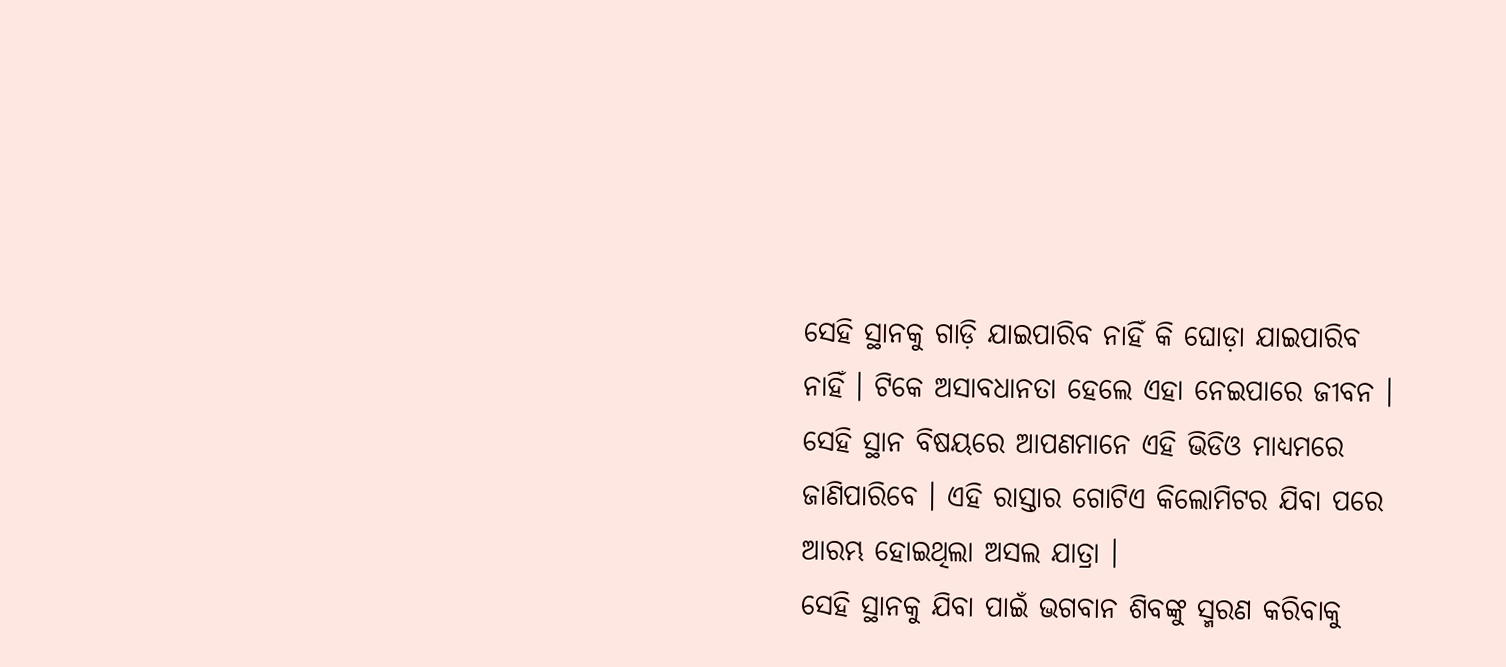ସେହି ସ୍ଥାନକୁ ଗାଡ଼ି ଯାଇପାରିବ ନାହିଁ କି ଘୋଡ଼ା ଯାଇପାରିବ ନାହିଁ । ଟିକେ ଅସାବଧାନତା ହେଲେ ଏହା ନେଇପାରେ ଜୀବନ । ସେହି ସ୍ଥାନ ବିଷୟରେ ଆପଣମାନେ ଏହି ଭିଡିଓ ମାଧ୍ୟମରେ ଜାଣିପାରିବେ । ଏହି ରାସ୍ତାର ଗୋଟିଏ କିଲୋମିଟର ଯିବା ପରେ ଆରମ୍ଭ ହୋଇଥିଲା ଅସଲ ଯାତ୍ରା ।
ସେହି ସ୍ଥାନକୁ ଯିବା ପାଇଁ ଭଗବାନ ଶିବଙ୍କୁ ସ୍ମରଣ କରିବାକୁ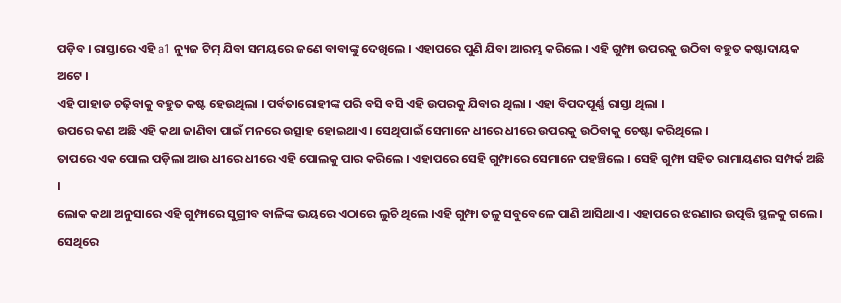ପଡ଼ିବ । ରାସ୍ତାରେ ଏହି a1 ନ୍ୟୁଜ ଟିମ୍ ଯିବା ସମୟରେ ଜଣେ ବାବାଙ୍କୁ ଦେଖିଲେ । ଏହାପରେ ପୁଣି ଯିବା ଆରମ୍ଭ କରିଲେ । ଏହି ଗୁମ୍ଫା ଉପରକୁ ଉଠିବା ବହୁତ କଷ୍ଟାଦାୟକ ଅଟେ ।
ଏହି ପାହାଡ ଚଢ଼ିବାକୁ ବହୁତ କଷ୍ଟ ହେଉଥିଲା । ପର୍ବତାରୋହୀଙ୍କ ପରି ବସି ବସି ଏହି ଉପରକୁ ଯିବାର ଥିଲା । ଏହା ବିପଦପୂର୍ଣ୍ଣ ରାସ୍ତା ଥିଲା ।
ଉପରେ କଣ ଅଛି ଏହି କଥା ଜାଣିବା ପାଇଁ ମନରେ ଉତ୍ସାହ ହୋଇଥାଏ । ସେଥିପାଇଁ ସେମାନେ ଧୀରେ ଧୀରେ ଉପରକୁ ଉଠିବାକୁ ଚେଷ୍ଟା କରିଥିଲେ ।
ତାପରେ ଏକ ପୋଲ ପଡ଼ିଲା ଆଉ ଧୀରେ ଧୀରେ ଏହି ପୋଲକୁ ପାର କରିଲେ । ଏହାପରେ ସେହି ଗୁମ୍ଫାରେ ସେମାନେ ପହଞ୍ଚିଲେ । ସେହି ଗୁମ୍ଫା ସହିତ ରାମାୟଣର ସମ୍ପର୍କ ଅଛି ।
ଲୋକ କଥା ଅନୁସାରେ ଏହି ଗୁମ୍ଫାରେ ସୁଗ୍ରୀବ ବାଳିଙ୍କ ଭୟରେ ଏଠାରେ ଲୁଚି ଥିଲେ ।ଏହି ଗୁମ୍ଫା ତଳୁ ସବୁବେଳେ ପାଣି ଆସିଥାଏ । ଏହାପରେ ଝରଣାର ଉତ୍ପତ୍ତି ସ୍ଥଳକୁ ଗଲେ । ସେଥିରେ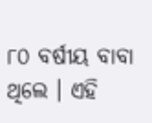୮୦ ବର୍ଷୀୟ ବାବା ଥିଲେ । ଏହି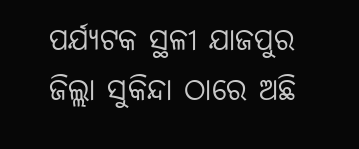ପର୍ଯ୍ୟଟକ ସ୍ଥଳୀ ଯାଜପୁର ଜିଲ୍ଲା ସୁକିନ୍ଦା ଠାରେ ଅଛି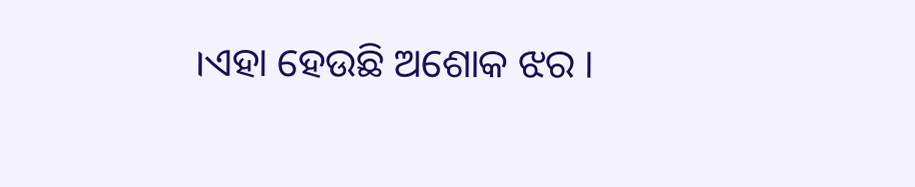।ଏହା ହେଉଛି ଅଶୋକ ଝର ।